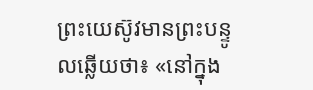ព្រះយេស៊ូវមានព្រះបន្ទូលឆ្លើយថា៖ «នៅក្នុង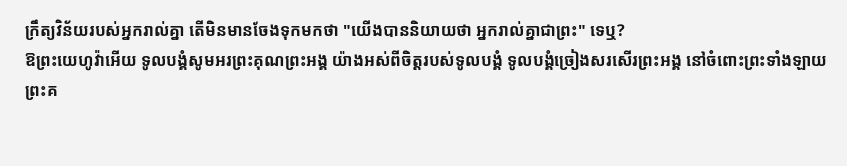ក្រឹត្យវិន័យរបស់អ្នករាល់គ្នា តើមិនមានចែងទុកមកថា "យើងបាននិយាយថា អ្នករាល់គ្នាជាព្រះ" ទេឬ?
ឱព្រះយេហូវ៉ាអើយ ទូលបង្គំសូមអរព្រះគុណព្រះអង្គ យ៉ាងអស់ពីចិត្តរបស់ទូលបង្គំ ទូលបង្គំច្រៀងសរសើរព្រះអង្គ នៅចំពោះព្រះទាំងឡាយ
ព្រះគ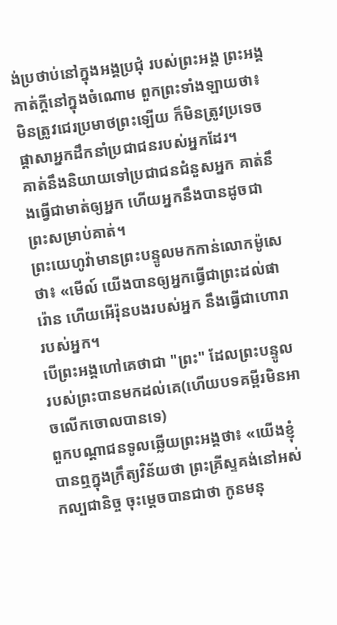ង់ប្រថាប់នៅក្នុងអង្គប្រជុំ របស់ព្រះអង្គ ព្រះអង្គកាត់ក្ដីនៅក្នុងចំណោម ពួកព្រះទាំងឡាយថា៖
មិនត្រូវជេរប្រមាថព្រះឡើយ ក៏មិនត្រូវប្រទេចផ្ដាសាអ្នកដឹកនាំប្រជាជនរបស់អ្នកដែរ។
គាត់នឹងនិយាយទៅប្រជាជនជំនួសអ្នក គាត់នឹងធ្វើជាមាត់ឲ្យអ្នក ហើយអ្នកនឹងបានដូចជាព្រះសម្រាប់គាត់។
ព្រះយេហូវ៉ាមានព្រះបន្ទូលមកកាន់លោកម៉ូសេថា៖ «មើល៍ យើងបានឲ្យអ្នកធ្វើជាព្រះដល់ផារ៉ោន ហើយអើរ៉ុនបងរបស់អ្នក នឹងធ្វើជាហោរារបស់អ្នក។
បើព្រះអង្គហៅគេថាជា "ព្រះ" ដែលព្រះបន្ទូលរបស់ព្រះបានមកដល់គេ(ហើយបទគម្ពីរមិនអាចលើកចោលបានទេ)
ពួកបណ្តាជនទូលឆ្លើយព្រះអង្គថា៖ «យើងខ្ញុំបានឮក្នុងក្រឹត្យវិន័យថា ព្រះគ្រីស្ទគង់នៅអស់កល្បជានិច្ច ចុះម្តេចបានជាថា កូនមនុ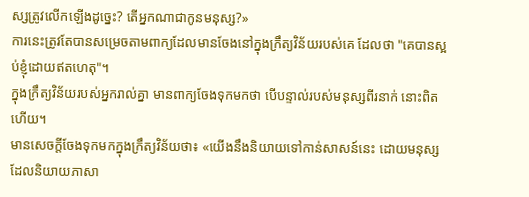ស្សត្រូវលើកឡើងដូច្នេះ? តើអ្នកណាជាកូនមនុស្ស?»
ការនេះត្រូវតែបានសម្រេចតាមពាក្យដែលមានចែងនៅក្នុងក្រឹត្យវិន័យរបស់គេ ដែលថា "គេបានស្អប់ខ្ញុំដោយឥតហេតុ"។
ក្នុងក្រឹត្យវិន័យរបស់អ្នករាល់គ្នា មានពាក្យចែងទុកមកថា បើបន្ទាល់របស់មនុស្សពីរនាក់ នោះពិតហើយ។
មានសេចក្តីចែងទុកមកក្នុងក្រឹត្យវិន័យថា៖ «យើងនឹងនិយាយទៅកាន់សាសន៍នេះ ដោយមនុស្សដែលនិយាយភាសា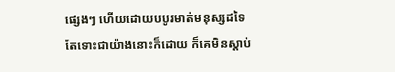ផ្សេងៗ ហើយដោយបបូរមាត់មនុស្សដទៃ តែទោះជាយ៉ាងនោះក៏ដោយ ក៏គេមិនស្តាប់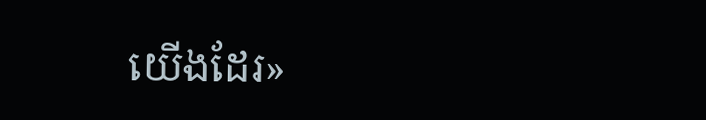យើងដែរ»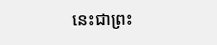នេះជាព្រះ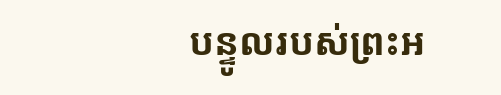បន្ទូលរបស់ព្រះអ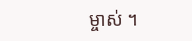ម្ចាស់ ។